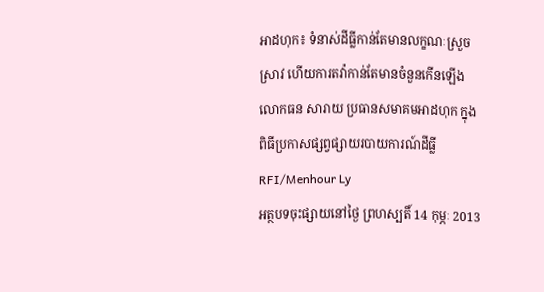អាដហុក៖ ទំនាស់ដីធ្លីកាន់តែមានលក្ខណៈស្រួចស្រាវ ហើយការតវ៉ាកាន់តែមានចំនួនកើនឡើង
លោកធន សារាយ ប្រធានសមាគមអាដហុក ក្នុងពិធីប្រកាសផ្សព្វផ្សាយរបាយការណ៍ដីធ្លី
RFI/Menhour Ly
អត្ថបទចុះផ្សាយនៅថ្ងៃ ព្រហស្បតិ៍ 14 កុម្ភៈ 2013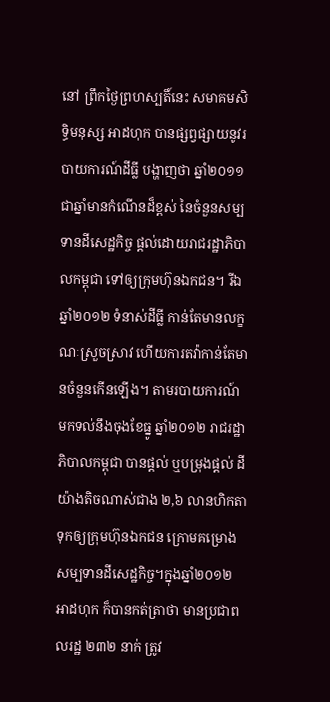នៅ ព្រឹកថ្ងៃព្រហស្បតិ៍នេះ សមាគមសិទ្ធិមនុស្ស អាដហុក បានផ្សព្វផ្សាយនូវរបាយការណ៍ដីធ្លី បង្ហាញថា ឆ្នាំ២០១១ ជាឆ្នាំមានកំណើនដ៏ខ្ពស់ នៃចំនួនសម្បទានដីសេដ្ឋកិច្ច ផ្តល់ដោយរាជរដ្ឋាភិបាលកម្ពុជា ទៅឲ្យក្រុមហ៊ុនឯកជន។ រីឯឆ្នាំ២០១២ ទំនាស់ដីធ្លី កាន់តែមានលក្ខណៈស្រួចស្រាវ ហើយការតវ៉ាកាន់តែមានចំនួនកើនឡើង។ តាមរបាយការណ៍ មកទល់នឹងចុងខែធ្នូ ឆ្នាំ២០១២ រាជរដ្ឋាភិបាលកម្ពុជា បានផ្តល់ ឬបម្រុងផ្តល់ ដីយ៉ាងតិចណាស់ជាង ២,៦ លានហិកតា ទុកឲ្យក្រុមហ៊ុនឯកជន ក្រោមគម្រោងសម្បទានដីសេដ្ឋកិច្ច។ក្នុងឆ្នាំ២០១២ អាដហុក ក៏បានកត់ត្រាថា មានប្រជាពលរដ្ឋ ២៣២ នាក់ ត្រូវ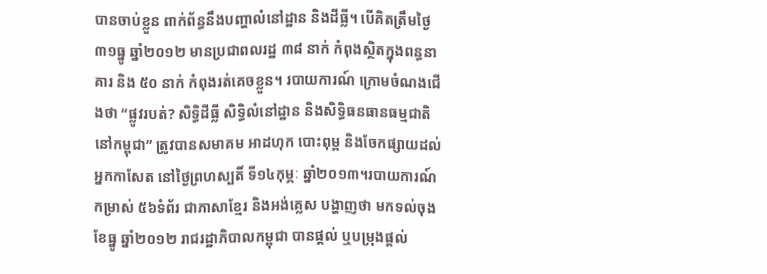បានចាប់ខ្លួន ពាក់ព័ន្ធនឹងបញ្ហាលំនៅដ្ឋាន និងដីធ្លី។ បើគិតត្រឹមថ្ងៃ៣១ធ្នូ ឆ្នាំ២០១២ មានប្រជាពលរដ្ឋ ៣៨ នាក់ កំពុងស្ថិតក្នុងពន្ធនាគារ និង ៥០ នាក់ កំពុងរត់គេចខ្លួន។ របាយការណ៍ ក្រោមចំណងជើងថា “ផ្លូវរបត់? សិទ្ធិដីធ្លី សិទ្ធិលំនៅដ្ឋាន និងសិទ្ធិធនធានធម្មជាតិ នៅកម្ពុជា” ត្រូវបានសមាគម អាដហុក បោះពុម្ព និងចែកផ្សាយដល់អ្នកកាសែត នៅថ្ងៃព្រហស្បតិ៍ ទី១៤កុម្ភៈ ឆ្នាំ២០១៣។របាយការណ៍ កម្រាស់ ៥៦ទំព័រ ជាភាសាខ្មែរ និងអង់គ្លេស បង្ហាញថា មកទល់ចុងខែធ្នូ ឆ្នាំ២០១២ រាជរដ្ឋាភិបាលកម្ពុជា បានផ្តល់ ឬបម្រុងផ្តល់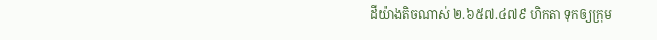ដីយ៉ាងតិចណាស់ ២.៦៥៧.៤៧៩ ហិកតា ទុកឲ្យក្រុម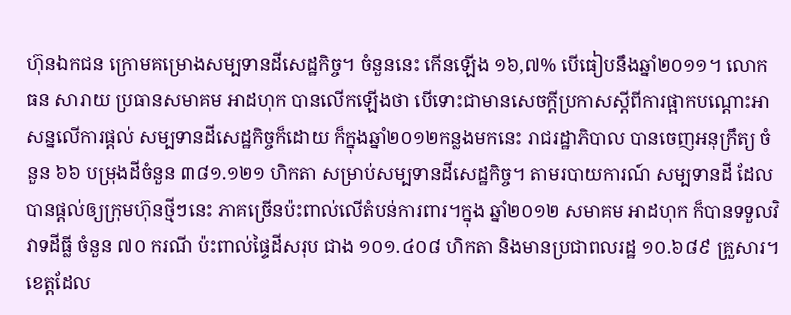ហ៊ុនឯកជន ក្រោមគម្រោងសម្បទានដីសេដ្ឋកិច្ច។ ចំនួននេះ កើនឡើង ១៦,៧% បើធៀបនឹងឆ្នាំ២០១១។ លោក ធន សារាយ ប្រធានសមាគម អាដហុក បានលើកឡើងថា បើទោះជាមានសេចក្តីប្រកាសស្តីពីការផ្អាកបណ្តោះអាសន្នលើការផ្តល់ សម្បទានដីសេដ្ឋកិច្ចក៏ដោយ ក៏ក្នុងឆ្នាំ២០១២កន្លងមកនេះ រាជរដ្ឋាភិបាល បានចេញអនុក្រឹត្យ ចំនួន ៦៦ បម្រុងដីចំនួន ៣៨១.១២១ ហិកតា សម្រាប់សម្បទានដីសេដ្ឋកិច្ច។ តាមរបាយការណ៍ សម្បទានដី ដែលបានផ្តល់ឲ្យក្រុមហ៊ុនថ្មីៗនេះ ភាគច្រើនប៉ះពាល់លើតំបន់ការពារ។ក្នុង ឆ្នាំ២០១២ សមាគម អាដហុក ក៏បានទទួលវិវាទដីធ្លី ចំនួន ៧០ ករណី ប៉ះពាល់ផ្ទៃដីសរុប ជាង ១០១.៤០៨ ហិកតា និងមានប្រជាពលរដ្ឋ ១០.៦៨៩ គ្រួសារ។ ខេត្តដែល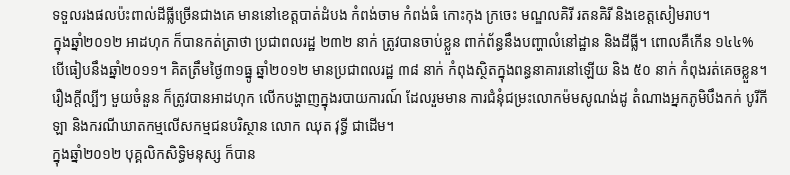ទទួលរងផលប៉ះពាល់ដីធ្លីច្រើនជាងគេ មាននៅខេត្តបាត់ដំបង កំពង់ចាម កំពង់ធំ កោះកុង ក្រចេះ មណ្ឌលគិរី រតនគិរី និងខេត្តសៀមរាប។
ក្នុងឆ្នាំ២០១២ អាដហុក ក៏បានកត់ត្រាថា ប្រជាពលរដ្ឋ ២៣២ នាក់ ត្រូវបានចាប់ខ្លួន ពាក់ព័ន្ធនឹងបញ្ហាលំនៅដ្ឋាន និងដីធ្លី។ ពោលគឺកើន ១៤៤% បើធៀបនឹងឆ្នាំ២០១១។ គិតត្រឹមថ្ងៃ៣១ធ្នូ ឆ្នាំ២០១២ មានប្រជាពលរដ្ឋ ៣៨ នាក់ កំពុងស្ថិតក្នុងពន្ធនាគារនៅឡើយ និង ៥០ នាក់ កំពុងរត់គេចខ្លួន។
រឿងក្តីល្បីៗ មួយចំនួន ក៏ត្រូវបានអាដហុក លើកបង្ហាញក្នុងរបាយការណ៍ ដែលរួមមាន ការជំនុំជម្រះលោកម៉មសូណង់ដូ តំណាងអ្នកភូមិបឹងកក់ បូរីកីឡា និងករណីឃាតកម្មលើសកម្មជនបរិស្ថាន លោក ឈុត វុទ្ធី ជាដើម។
ក្នុងឆ្នាំ២០១២ បុគ្គលិកសិទ្ធិមនុស្ស ក៏បាន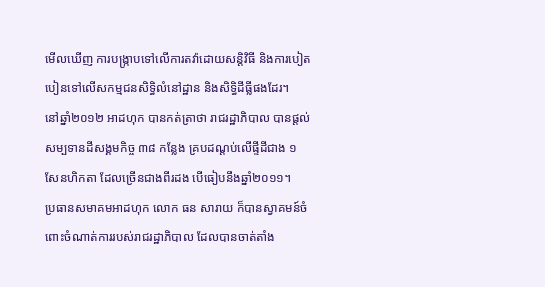មើលឃើញ ការបង្ក្រាបទៅលើការតវ៉ាដោយសន្តិវិធី និងការបៀតបៀនទៅលើសកម្មជនសិទ្ធិលំនៅដ្ឋាន និងសិទ្ធិដីធ្លីផងដែរ។
នៅឆ្នាំ២០១២ អាដហុក បានកត់ត្រាថា រាជរដ្ឋាភិបាល បានផ្តល់សម្បទានដីសង្គមកិច្ច ៣៨ កន្លែង គ្របដណ្តប់លើផ្ទីដីជាង ១ សែនហិកតា ដែលច្រើនជាងពីរដង បើធៀបនឹងឆ្នាំ២០១១។
ប្រធានសមាគមអាដហុក លោក ធន សារាយ ក៏បានស្វាគមន៍ចំពោះចំណាត់ការរបស់រាជរដ្ឋាភិបាល ដែលបានចាត់តាំង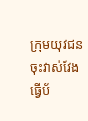ក្រុមយុវជន ចុះវាស់វែង ធ្វើប័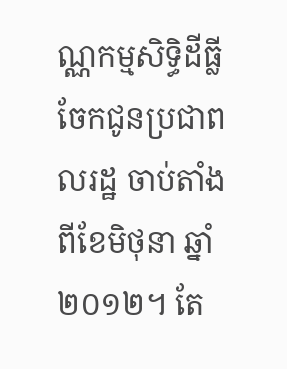ណ្ណកម្មសិទ្ធិដីធ្លី ចែកជូនប្រជាពលរដ្ឋ ចាប់តាំងពីខែមិថុនា ឆ្នាំ២០១២។ តែ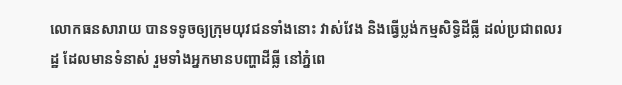លោកធនសារាយ បានទទូចឲ្យក្រុមយុវជនទាំងនោះ វាស់វែង និងធ្វើប្លង់កម្មសិទ្ធិដីធ្លី ដល់ប្រជាពលរដ្ឋ ដែលមានទំនាស់ រួមទាំងអ្នកមានបញ្ហាដីធ្លី នៅភ្នំពេ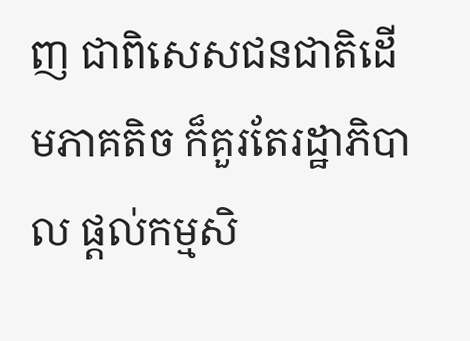ញ ជាពិសេសជនជាតិដើមភាគតិច ក៏គួរតែរដ្ឋាភិបាល ផ្តល់កម្មសិ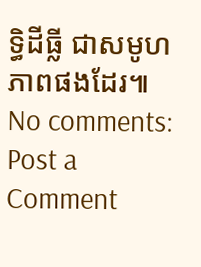ទ្ធិដីធ្លី ជាសមូហភាពផងដែរ៕
No comments:
Post a Comment